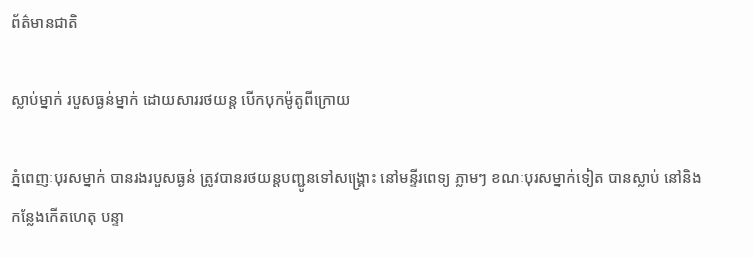ព័ត៌មានជាតិ

ស្លាប់ម្នាក់ របួសធ្ងន់ម្នាក់ ដោយសាររថយន្ត បើកបុកម៉ូតូពីក្រោយ

ភ្នំពេញៈបុរសម្នាក់ បានរងរបួសធ្ងន់ ត្រូវបានរថយន្តបញ្ជូនទៅសង្គ្រោះ នៅមន្ទីរពេទ្យ ភ្លាមៗ ខណៈបុរសម្នាក់ទៀត បានស្លាប់ នៅនិងកន្លែងកើតហេតុ បន្ទា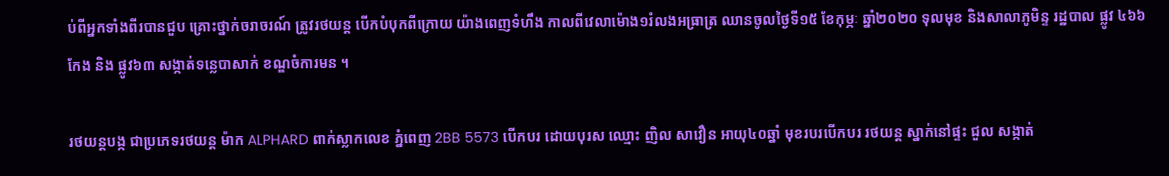ប់ពីអ្នកទាំងពីរបានជួប គ្រោះថ្នាក់ចរាចរណ៍ ត្រូវរថយន្ត បើកបំបុកពីក្រោយ យ៉ាងពេញទំហឹង កាលពីវេលាម៉ោង១រំលងអធ្រាត្រ ឈានចូលថ្ងៃទី១៥ ខែកុម្ភៈ ឆ្នាំ២០២០ ទុលមុខ និងសាលាភូមិន្ទ រដ្ឋបាល ផ្លូវ ៤៦៦កែង និង ផ្លូវ៦៣ សង្កាត់ទន្លេបាសាក់ ខណ្ឌចំការមន ។

រថយន្តបង្ក ជាប្រភេទរថយន្ត ម៉ាក ALPHARD ពាក់ស្លាកលេខ ភ្នំពេញ 2BB 5573 បើកបរ ដោយបុរស ឈ្មោះ ញិល សាវឿន អាយុ៤០ឆ្នាំ មុខរបរបើកបរ រថយន្ត ស្នាក់នៅផ្ទះ ជួល សង្កាត់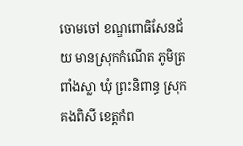ចោមចៅ ខណ្ឌពោធិសែនជ័យ មានស្រុកកំណើត ភូមិត្រពាំងស្លា ឃុំ ព្រះនិពាន្ធ ស្រុក គងពិសី ខេត្តកំព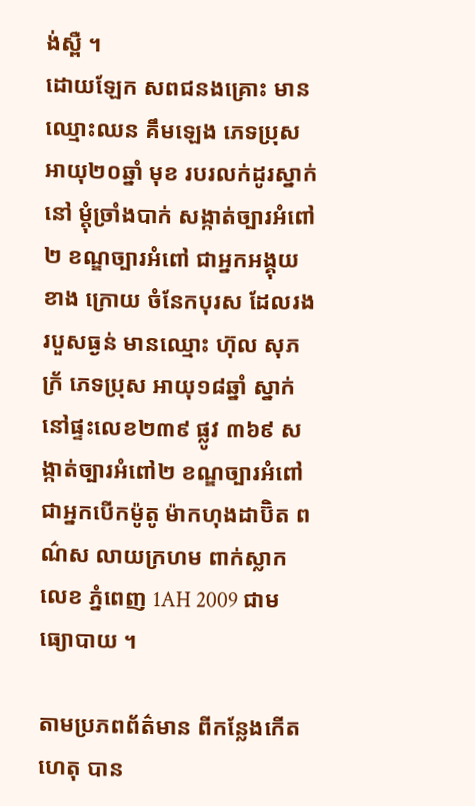ង់ស្ពឺ ។
ដោយឡែក សពជនងគ្រោះ មាន ឈ្មោះឈន គឹមឡេង ភេទប្រុស អាយុ២០ឆ្នាំ មុខ របរលក់ដូរស្នាក់នៅ ម្តុំច្រាំងបាក់ សង្កាត់ច្បារអំពៅ២ ខណ្ឌច្បារអំពៅ ជាអ្នកអង្គុយខាង ក្រោយ ចំនែកបុរស ដែលរងរបួសធ្ងន់ មានឈ្មោះ ហ៊ុល សុភក្រ័ ភេទប្រុស អាយុ១៨ឆ្នាំ ស្នាក់នៅផ្ទះលេខ២៣៩ ផ្លូវ ៣៦៩ សង្កាត់ច្បារអំពៅ២ ខណ្ឌច្បារអំពៅ ជាអ្នកបើកម៉ូតូ ម៉ាកហុងដាប៊ិត ពណ៌ស លាយក្រហម ពាក់ស្លាកលេខ ភ្នំពេញ 1AH 2009 ជាមធ្យោបាយ ។

តាមប្រភពព័ត៌មាន ពីកន្លែងកើតហេតុ បាន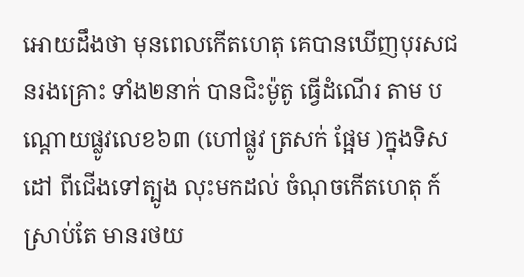អោយដឹងថា មុនពេលកើតហេតុ គេបានឃើញបុរសជនរងគ្រោះ ទាំង២នាក់ បានជិះម៉ូតូ ធ្វើដំណើរ តាម បណ្ដោយផ្លូវលេខ៦៣ (ហៅផ្លូវ ត្រសក់ ផ្អែម )ក្នុងទិសដៅ ពីជើងទៅត្បូង លុះមកដល់ ចំណុចកើតហេតុ ក៍ស្រាប់តែ មានរថយ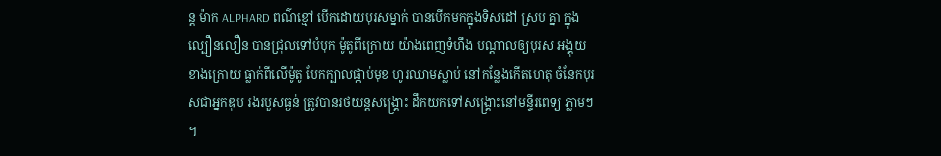ន្ត ម៉ាក ALPHARD ពណ៌ខ្មៅ បើកដោយបុរសម្នាក់ បានបើកមកក្នុងទិសដៅ ស្រប គ្នា ក្នុងល្បឿនលឿន បានជ្រុលទៅបំបុក ម៉ូតូពីក្រោយ យ៉ាងពេញទំហឹង បណ្តាលឲ្យបុរស អង្គុយខាងក្រោយ ធ្លាក់ពីលើម៉ូតូ បែកក្បាលផ្កាប់មុខ ហូរឈាមស្លាប់ នៅកន្លែងកើតហេតុ ចំនែកបុរសជាអ្នកឌុប រងរបួសធ្ងន់ ត្រូវបានរថយន្តសង្គ្រោះ ដឹកយកទៅសង្គ្រោះនៅមន្ទីរពេទ្យ ភ្លាមៗ ។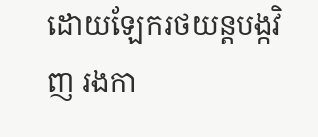ដោយឡែករថយន្តបង្កវិញ រងកា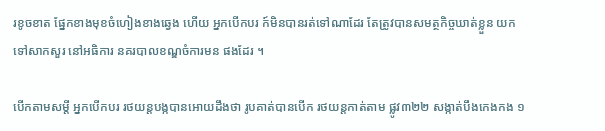រខូចខាត ផែ្នកខាងមុខចំហៀងខាងឆ្វេង ហើយ អ្នកបើកបរ ក៍មិនបានរត់ទៅណាដែរ តែត្រូវបានសមត្ថកិច្ចឃាត់ខ្លួន យកទៅសាកសួរ នៅអធិការ នគរបាលខណ្ឌចំការមន ផងដែរ ។

បើកតាមសម្ដី អ្នកបើកបរ រថយន្តបង្កបានអោយដឹងថា រូបគាត់បានបើក រថយន្តកាត់តាម ផ្លូវ៣២២ សង្កាត់បឹងកេងកង ១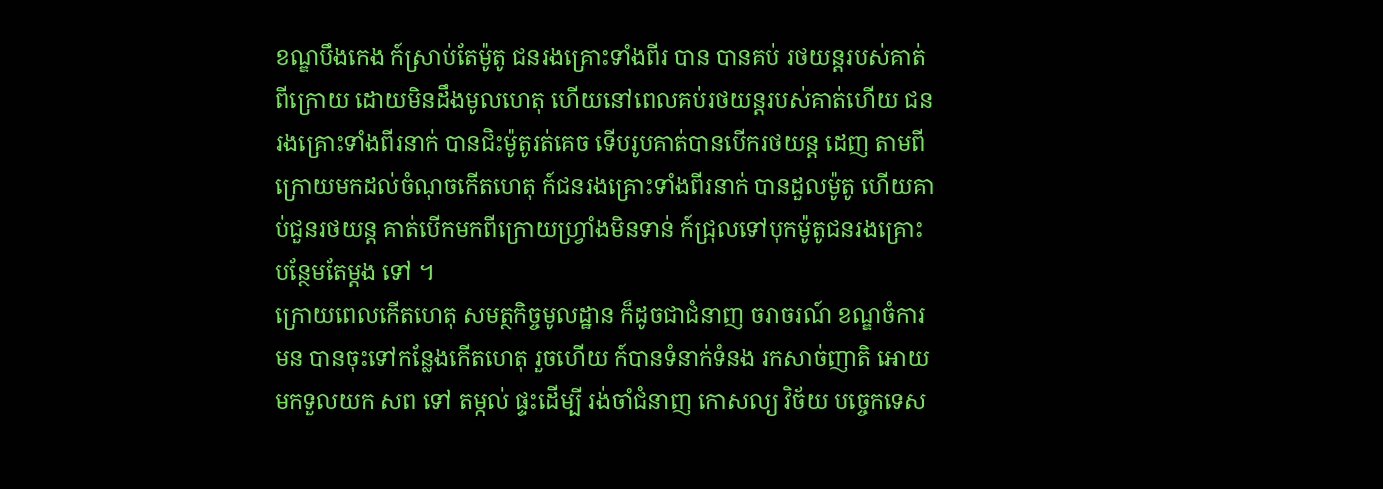ខណ្ឌបឹងកេង ក៍ស្រាប់តែម៉ូតូ ជនរងគ្រោះទាំងពីរ បាន បានគប់ រថយន្ដរបស់គាត់ពីក្រោយ ដោយមិនដឹងមូលហេតុ ហើយនៅពេលគប់រថយន្ដរបស់គាត់ហើយ ជនរងគ្រោះទាំងពីរនាក់ បានជិះម៉ូតូរត់គេច ទើបរូបគាត់បានបើករថយន្ត ដេញ តាមពីក្រោយមកដល់ចំណុចកើតហេតុ ក៍ជនរងគ្រោះទាំងពីរនាក់ បានដួលម៉ូតូ ហើយគាប់ជួនរថយន្ដ គាត់បើកមកពីក្រោយហ្រ្វាំងមិនទាន់ ក៍ជ្រុលទៅបុកម៉ូតូជនរងគ្រោះ បន្ថែមតែម្តង ទៅ ។
ក្រោយពេលកើតហេតុ សមត្ថកិច្ចមូលដ្ឋាន ក៏ដូចជាជំនាញ ចរាចរណ៍ ខណ្ឌចំការមន បានចុះទៅកន្លែងកើតហេតុ រួចហើយ ក៍បានទំនាក់ទំនង រកសាច់ញាតិ អោយមកទួលយក សព ទៅ តម្កល់ ផ្ទះដើម្បី រង់ចាំជំនាញ កោសល្យ វិច័យ បច្ចេកទេស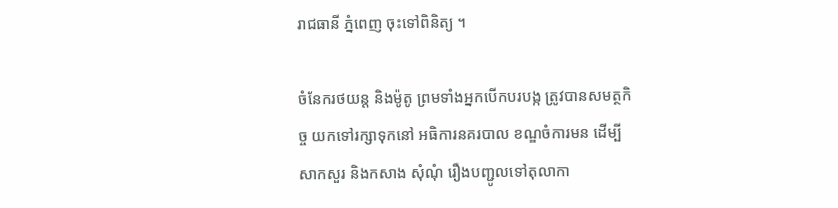រាជធានី ភ្នំពេញ ចុះទៅពិនិត្យ ។

ចំនែករថយន្ត និងម៉ូតូ ព្រមទាំងអ្នកបើកបរបង្ក ត្រូវបានសមត្ថកិច្ច យកទៅរក្សាទុកនៅ អធិការនគរបាល ខណ្ឌចំការមន ដើម្បីសាកសួរ និងកសាង សុំណុំ រឿងបញ្ជូលទៅតុលាកា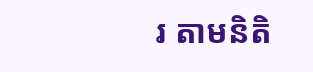រ តាមនិតិ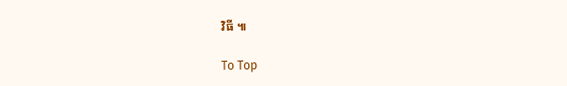វិធី ៕

To Top